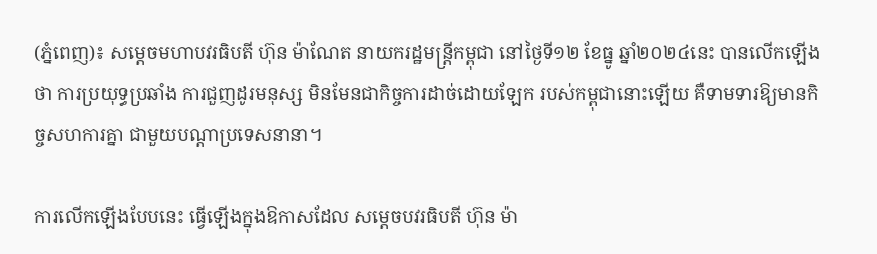(ភ្នំពេញ)៖ សម្តេចមហាបវរធិបតី ហ៊ុន ម៉ាណែត នាយករដ្ឋមន្ត្រីកម្ពុជា នៅថ្ងៃទី១២ ខែធ្នូ ឆ្នាំ២០២៤នេះ បានលើកឡើងថា ការប្រយុទ្ធប្រឆាំង ការជួញដូរមនុស្ស មិនមែនជាកិច្ចការដាច់ដោយឡែក របស់កម្ពុជានោះឡើយ គឺទាមទារឱ្យមានកិច្ចសហការគ្នា ជាមួយបណ្តាប្រទេសនានា។

ការលើកឡើងបែបនេះ ធ្វើឡើងក្នុងឱកាសដែល សម្តេចបវរធិបតី ហ៊ុន ម៉ា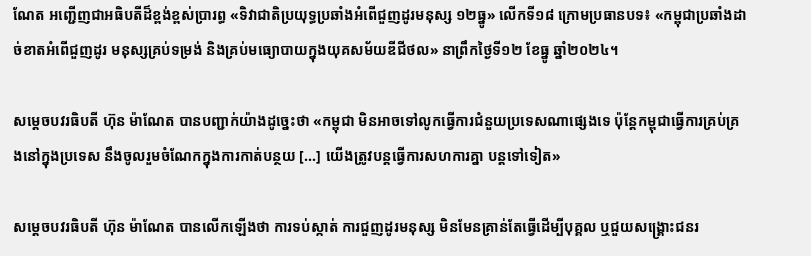ណែត អញ្ជើញជាអធិបតីដ៏ខ្ពង់ខ្ពស់ប្រារព្ធ «ទិវាជាតិប្រយុទ្ធប្រឆាំងអំពើជួញដូរមនុស្ស ១២ធ្នូ» លើកទី១៨ ក្រោមប្រធានបទ៖ «កម្ពុជាប្រឆាំងដាច់ខាតអំពើជួញដូរ មនុស្សគ្រប់ទម្រង់ និងគ្រប់មធ្យោបាយក្នុងយុគសម័យឌីជីថល» នាព្រឹកថ្ងៃទី១២ ខែធ្នូ ឆ្នាំ២០២៤។

សម្តេចបវរធិបតី ហ៊ុន ម៉ាណែត បានបញ្ជាក់យ៉ាងដូច្នេះថា «កម្ពុជា មិនអាចទៅលូកធ្វើការជំនួយប្រទេសណាផ្សេងទេ ប៉ុន្ដែកម្ពុជាធ្វើការគ្រប់គ្រងនៅក្នុងប្រទេស នឹងចូលរួមចំណែកក្នុងការកាត់បន្ថយ [...] យើងត្រូវបន្ដធ្វើការសហការគ្នា បន្ដទៅទៀត»

សម្តេចបវរធិបតី ហ៊ុន ម៉ាណែត បានលើកឡើងថា ការទប់ស្កាត់ ការជួញដូរមនុស្ស មិនមែនគ្រាន់តែធ្វើដើម្បីបុគ្គល ឬជួយសង្គ្រោះជនរ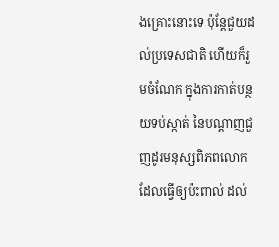ងគ្រោះនោះទេ ប៉ុន្ដែជួយដល់ប្រទេសជាតិ ហើយក៏រួមចំណែក ក្នុងការកាត់បន្ថយទប់ស្កាត់ នៃបណ្ដាញជួញដូរមនុស្សពិភពលោក ដែលធ្វើឲ្យប៉ះពាល់ ដល់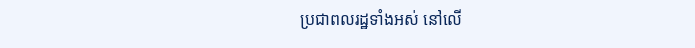ប្រជាពលរដ្ឋទាំងអស់ នៅលើ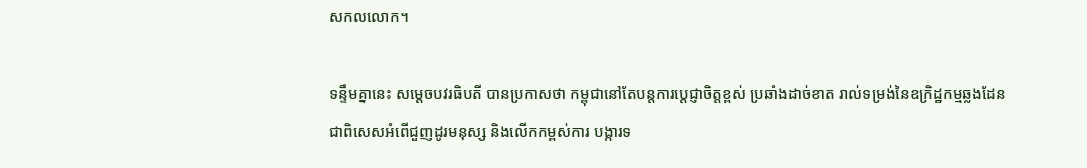សកលលោក។

ទន្ទឹមគ្នានេះ សម្តេចបវរធិបតី បានប្រកាសថា កម្ពុជានៅតែបន្តការប្តេជ្ញាចិត្តខ្ពស់ ប្រឆាំងដាច់ខាត រាល់ទម្រង់នៃឧក្រិដ្ឋកម្មឆ្លងដែន ជាពិសេសអំពើជួញដូរមនុស្ស និងលើកកម្ពស់ការ បង្ការទ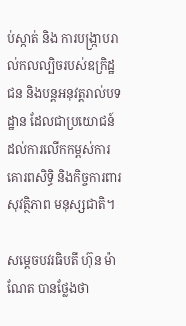ប់ស្កាត់ និង ការបង្ក្រាបរាល់កលល្បិចរបស់ឧក្រិដ្ឋជន និងបន្តអនុវត្តរាល់បទដ្ឋាន ដែលជាប្រយោជន៍ ដល់ការលើកកម្ពស់ការគោរពសិទ្ធិ និងកិច្ចការពារសុវត្ថិភាព មនុស្សជាតិ។

សម្តេចបវរធិបតី ហ៊ុន ម៉ាណែត បានថ្លែងថា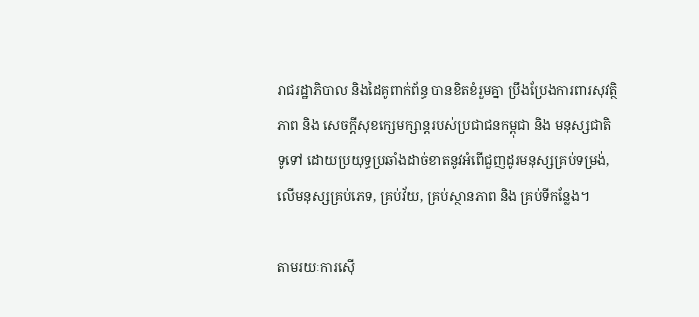រាជរដ្ឋាភិបាល និងដៃគូពាក់ព័ន្ធ បានខិតខំរួមគ្នា ប្រឹងប្រែងការពារសុវត្ថិភាព និង សេចក្តីសុខក្សេមក្សាន្តរបស់ប្រជាជនកម្ពុជា និង មនុស្សជាតិទូទៅ ដោយប្រយុទ្ធប្រឆាំងដាច់ខាតនូវអំពើជួញដូរមនុស្សគ្រប់ទម្រង់, លើមនុស្សគ្រប់ភេទ, គ្រប់វ័យ, គ្រប់ស្ថានភាព និង គ្រប់ទីកន្លែង។

តាមរយៈការស៊ើ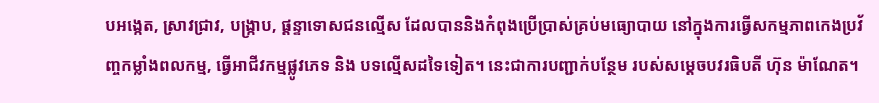បអង្កេត, ស្រាវជ្រាវ, បង្ក្រាប, ផ្តន្ទាទោសជនល្មើស ដែលបាននិងកំពុងប្រើប្រាស់គ្រប់មធ្យោបាយ នៅក្នុងការធ្វើសកម្មភាពកេងប្រវ័ញ្ចកម្លាំងពលកម្ម, ធ្វើអាជីវកម្មផ្លូវភេទ និង បទល្មើសដទៃទៀត។ នេះជាការបញ្ជាក់បន្ថែម របស់សម្តេចបវរធិបតី ហ៊ុន ម៉ាណែត។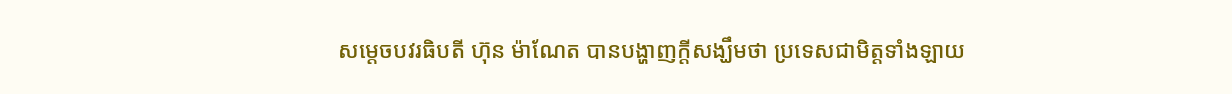សម្តេចបវរធិបតី ហ៊ុន ម៉ាណែត បានបង្ហាញក្តីសង្ឃឹមថា ប្រទេសជាមិត្តទាំងឡាយ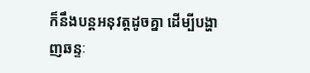ក៏នឹងបន្តអនុវត្តដូចគ្នា ដើម្បីបង្ហាញឆន្ទៈ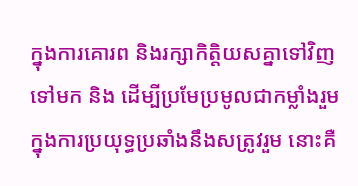ក្នុងការគោរព និងរក្សាកិត្តិយសគ្នាទៅវិញទៅមក និង ដើម្បីប្រមែប្រមូលជាកម្លាំងរួម ក្នុងការប្រយុទ្ធប្រឆាំងនឹងសត្រូវរួម នោះគឺ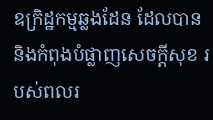ឧក្រិដ្ឋកម្មឆ្លងដែន ដែលបាននិងកំពុងបំផ្លាញសេចក្តីសុខ របស់ពលរ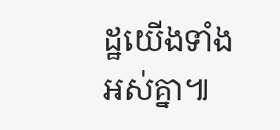ដ្ឋយើងទាំងអស់គ្នា៕